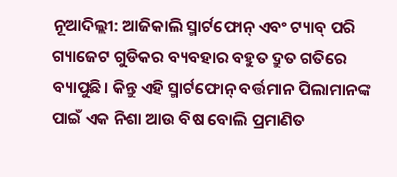ନୂଆଦିଲ୍ଲୀ: ଆଜିକାଲି ସ୍ମାର୍ଟଫୋନ୍ ଏବଂ ଟ୍ୟାବ୍ ପରି ଗ୍ୟାଜେଟ ଗୁଡିକର ବ୍ୟବହାର ବହୁତ ଦ୍ରୁତ ଗତିରେ ବ୍ୟାପୁଛି। କିନ୍ତୁ ଏହି ସ୍ମାର୍ଟଫୋନ୍ ବର୍ତ୍ତମାନ ପିଲାମାନଙ୍କ ପାଇଁ ଏକ ନିଶା ଆଉ ବିଷ ବୋଲି ପ୍ରମାଣିତ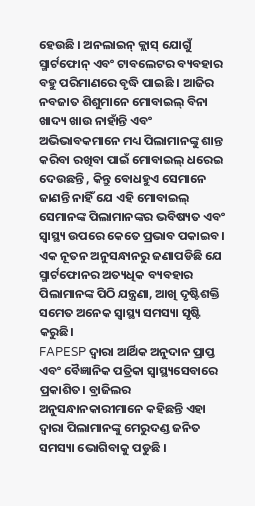ହେଉଛି । ଅନଲାଇନ୍ କ୍ଲାସ୍ ଯୋଗୁଁ ସ୍ମାର୍ଟଫୋନ୍ ଏବଂ ଟାବଲେଟର ବ୍ୟବହାର ବହୁ ପରିମାଣରେ ବୃଦ୍ଧି ପାଇଛି । ଆଜିର ନବଜାତ ଶିଶୁମାନେ ମୋବାଇଲ୍ ବିନା ଖାଦ୍ୟ ଖାଉ ନାହାଁନ୍ତି ଏବଂ ଅଭିଭାବକମାନେ ମଧ୍ୟ ପିଲାମାନଙ୍କୁ ଶାନ୍ତ କରିବା ରଖିବା ପାଇଁ ମୋବାଇଲ୍ ଧରେଇ ଦେଉଛନ୍ତି , କିନ୍ତୁ ବୋଧହୁଏ ସେମାନେ ଜାଣନ୍ତି ନାହିଁ ଯେ ଏହି ମୋବାଇଲ୍ ସେମାନଙ୍କ ପିଲାମାନଙ୍କର ଭବିଷ୍ୟତ ଏବଂ ସ୍ୱାସ୍ଥ୍ୟ ଉପରେ କେତେ ପ୍ରଭାବ ପକାଇବ। ଏକ ନୂତନ ଅନୁସନ୍ଧାନରୁ ଜଣାପଡିଛି ଯେ ସ୍ମାର୍ଟଫୋନର ଅତ୍ୟଧିକ ବ୍ୟବହାର ପିଲାମାନଙ୍କ ପିଠି ଯନ୍ତ୍ରଣା, ଆଖି ଦୃଷ୍ଟିଶକ୍ତି ସମେତ ଅନେକ ସ୍ୱାସ୍ଥ୍ୟ ସମସ୍ୟା ସୃଷ୍ଟି କରୁଛି।
FAPESP ଦ୍ୱାରା ଆର୍ଥିକ ଅନୁଦାନ ପ୍ରାପ୍ତ ଏବଂ ବୈଜ୍ଞାନିକ ପତ୍ରିକା ସ୍ୱାସ୍ଥ୍ୟସେବାରେ ପ୍ରକାଶିତ। ବ୍ରାଜିଲର ଅନୁସନ୍ଧାନକାରୀମାନେ କହିଛନ୍ତି ଏହା ଦ୍ୱାରା ପିଲାମାନଙ୍କୁ ମେରୁଦଣ୍ଡ ଜନିତ ସମସ୍ୟା ଭୋଗିବାକୁ ପଡୁଛି ।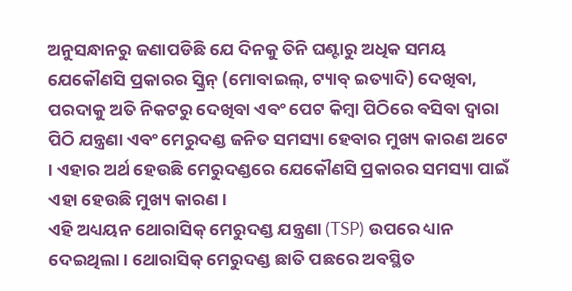ଅନୁସନ୍ଧାନରୁ ଜଣାପଡିଛି ଯେ ଦିନକୁ ତିନି ଘଣ୍ଟାରୁ ଅଧିକ ସମୟ ଯେକୌଣସି ପ୍ରକାରର ସ୍କ୍ରିନ୍ (ମୋବାଇଲ୍, ଟ୍ୟାବ୍ ଇତ୍ୟାଦି) ଦେଖିବା, ପରଦାକୁ ଅତି ନିକଟରୁ ଦେଖିବା ଏବଂ ପେଟ କିମ୍ବା ପିଠିରେ ବସିବା ଦ୍ୱାରା ପିଠି ଯନ୍ତ୍ରଣା ଏବଂ ମେରୁଦଣ୍ଡ ଜନିତ ସମସ୍ୟା ହେବାର ମୁଖ୍ୟ କାରଣ ଅଟେ । ଏହାର ଅର୍ଥ ହେଉଛି ମେରୁଦଣ୍ଡରେ ଯେକୌଣସି ପ୍ରକାରର ସମସ୍ୟା ପାଇଁ ଏହା ହେଉଛି ମୁଖ୍ୟ କାରଣ।
ଏହି ଅଧ୍ୟୟନ ଥୋରାସିକ୍ ମେରୁଦଣ୍ଡ ଯନ୍ତ୍ରଣା (TSP) ଉପରେ ଧ୍ୟାନ ଦେଇଥିଲା। ଥୋରାସିକ୍ ମେରୁଦଣ୍ଡ ଛାତି ପଛରେ ଅବସ୍ଥିତ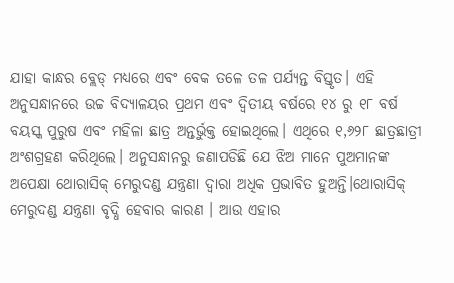ଯାହା କାନ୍ଧର ବ୍ଲେଡ୍ ମଧ୍ୟରେ ଏବଂ ବେକ ତଳେ ତଳ ପର୍ଯ୍ୟନ୍ତ ବିସ୍ତୃତ। ଏହି ଅନୁସନ୍ଧାନରେ ଉଚ୍ଚ ବିଦ୍ୟାଳୟର ପ୍ରଥମ ଏବଂ ଦ୍ୱିତୀୟ ବର୍ଷରେ ୧୪ ରୁ ୧୮ ବର୍ଷ ବୟସ୍କ ପୁରୁଷ ଏବଂ ମହିଳା ଛାତ୍ର ଅନ୍ତର୍ଭୁକ୍ତ ହୋଇଥିଲେ। ଏଥିରେ ୧,୬୨୮ ଛାତ୍ରଛାତ୍ରୀ ଅଂଶଗ୍ରହଣ କରିଥିଲେ। ଅନୁସନ୍ଧାନରୁ ଜଣାପଡିଛି ଯେ ଝିଅ ମାନେ ପୁଅମାନଙ୍କ ଅପେକ୍ଷା ଥୋରାସିକ୍ ମେରୁଦଣ୍ଡ ଯନ୍ତ୍ରଣା ଦ୍ୱାରା ଅଧିକ ପ୍ରଭାବିତ ହୁଅନ୍ତି।ଥୋରାସିକ୍ ମେରୁଦଣ୍ଡ ଯନ୍ତ୍ରଣା ବୃଦ୍ଧି ହେବାର କାରଣ । ଆଉ ଏହାର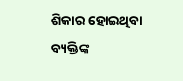ଶିକାର ହୋଇଥିବା ବ୍ୟକ୍ତିଙ୍କ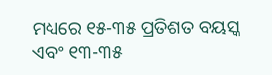ମଧ୍ୟରେ ୧୫-୩୫ ପ୍ରତିଶତ ବୟସ୍କ ଏବଂ ୧୩-୩୫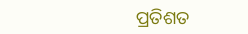ପ୍ରତିଶତ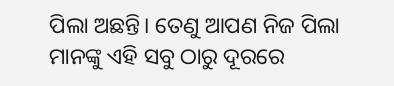ପିଲା ଅଛନ୍ତି। ତେଣୁ ଆପଣ ନିଜ ପିଲା ମାନଙ୍କୁ ଏହି ସବୁ ଠାରୁ ଦୂରରେ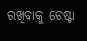ରଖିବାକୁ ଚେଷ୍ଟା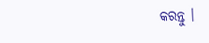କରନ୍ତୁ ।